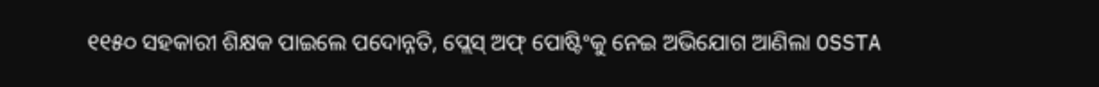୧୧୫୦ ସହକାରୀ ଶିକ୍ଷକ ପାଇଲେ ପଦୋନ୍ନତି, ପ୍ଲେସ୍ ଅଫ୍ ପୋଷ୍ଟିଂକୁ ନେଇ ଅଭିଯୋଗ ଆଣିଲା OSSTA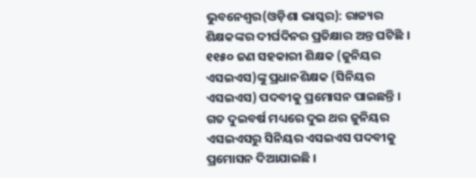ଭୁବନେଶ୍ୱର(ଓଡ଼ିଶା ଭାସ୍କର): ରାଜ୍ୟର ଶିକ୍ଷକଙ୍କର ଦୀର୍ଘଦିନର ପ୍ରତିକ୍ଷାର ଅନ୍ତ ଘଟିଛି । ୧୧୫୦ ଜଣ ସହକାରୀ ଶିକ୍ଷକ (ଜୁନିୟର ଏସଇଏସ)ଙ୍କୁ ପ୍ରଧାନଶିକ୍ଷକ (ସିନିୟର ଏସଇଏସ) ପଦବୀକୁ ପ୍ରମୋସନ ପାଇଛନ୍ତି । ଗତ ଦୁଇବର୍ଷ ମଧ୍ୟରେ ଦୁଇ ଥର ଜୁନିୟର ଏସଇଏସରୁ ସିନିୟର ଏସଇଏସ ପଦବୀକୁ ପ୍ରମୋସନ ଦିଆଯାଇଛି ।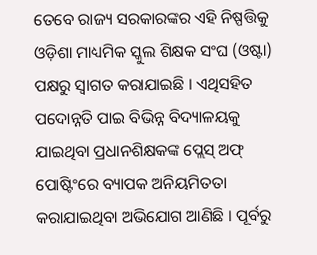ତେବେ ରାଜ୍ୟ ସରକାରଙ୍କର ଏହି ନିଷ୍ପତ୍ତିକୁ ଓଡ଼ିଶା ମାଧ୍ୟମିକ ସ୍କୁଲ ଶିକ୍ଷକ ସଂଘ (ଓଷ୍ଟା) ପକ୍ଷରୁ ସ୍ୱାଗତ କରାଯାଇଛି । ଏଥିସହିତ ପଦୋନ୍ନତି ପାଇ ବିଭିନ୍ନ ବିଦ୍ୟାଳୟକୁ ଯାଇଥିବା ପ୍ରଧାନଶିକ୍ଷକଙ୍କ ପ୍ଲେସ୍ ଅଫ୍ ପୋଷ୍ଟିଂରେ ବ୍ୟାପକ ଅନିୟମିତତା କରାଯାଇଥିବା ଅଭିଯୋଗ ଆଣିଛି । ପୂର୍ବରୁ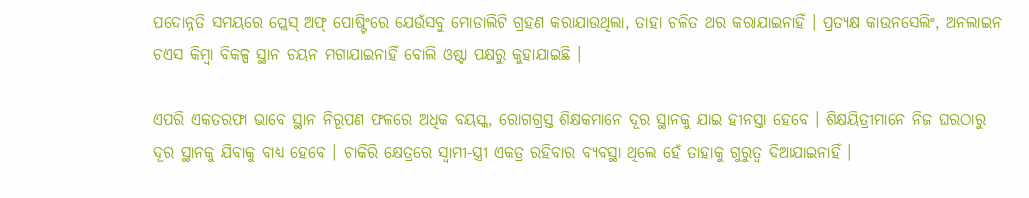ପଦୋନ୍ନତି ସମୟରେ ପ୍ଲେସ୍ ଅଫ୍ ପୋଷ୍ଟିଂରେ ଯେଉଁସବୁ ମୋଡାଲିଟି ଗ୍ରହଣ କରାଯାଉଥିଲା, ତାହା ଚଳିତ ଥର କରାଯାଇନାହିଁ । ପ୍ରତ୍ୟକ୍ଷ କାଉନସେଲିଂ, ଅନଲାଇନ ଚଏସ କିମ୍ବା ବିକଳ୍ପ ସ୍ଥାନ ଚୟନ ମଗାଯାଇନାହିଁ ବୋଲି ଓଷ୍ଟା ପକ୍ଷରୁ କୁହାଯାଇଛି ।

ଏପରି ଏକତରଫା ଭାବେ ସ୍ଥାନ ନିରୂପଣ ଫଳରେ ଅଧିକ ବୟସ୍କ, ରୋଗଗ୍ରସ୍ତ ଶିକ୍ଷକମାନେ ଦୂର ସ୍ଥାନକୁ ଯାଇ ହୀନସ୍ତା ହେବେ । ଶିକ୍ଷୟିତ୍ରୀମାନେ ନିଜ ଘରଠାରୁ ଦୂର ସ୍ଥାନକୁ ଯିବାକୁ ବାଧ୍ୟ ହେବେ । ଚାକିରି କ୍ଷେତ୍ରରେ ସ୍ୱାମୀ-ସ୍ତ୍ରୀ ଏକତ୍ର ରହିବାର ବ୍ୟବସ୍ଥା ଥିଲେ ହେଁ ତାହାକୁ ଗୁରୁତ୍ୱ ଦିଆଯାଇନାହିଁ ।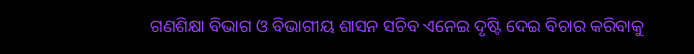ଗଣଶିକ୍ଷା ବିଭାଗ ଓ ବିଭାଗୀୟ ଶାସନ ସଚିବ ଏନେଇ ଦୃଷ୍ଟି ଦେଇ ବିଚାର କରିବାକୁ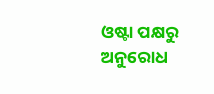ଓଷ୍ଟା ପକ୍ଷରୁ ଅନୁରୋଧ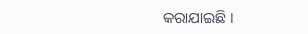କରାଯାଇଛି ।